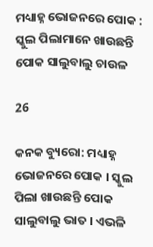ମଧ୍ୟାହ୍ନ ଭୋଜନରେ ପୋକ : ସ୍କୁଲ ପିଲାମାନେ ଖାଉଛନ୍ତି ପୋକ ସାଲୁବାଲୁ ଚାଉଳ

26

କନକ ବ୍ୟୁରୋ: ମଧ୍ୟାହ୍ନ ଭୋଜନରେ ପୋକ । ସ୍କୁଲ ପିଲା ଖାଉଛନ୍ତି ପୋକ ସାଲୁବାଲୁ ଭାତ । ଏଭଳି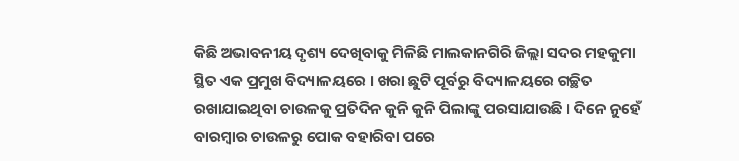କିଛି ଅଭାବନୀୟ ଦୃଶ୍ୟ ଦେଖିବାକୁ ମିଳିଛି ମାଲକାନଗିରି ଜିଲ୍ଲା ସଦର ମହକୁମା ସ୍ଥିତ ଏକ ପ୍ରମୁଖ ବିଦ୍ୟାଳୟରେ । ଖରା ଛୁଟି ପୂର୍ବରୁ ବିଦ୍ୟାଳୟରେ ଗଚ୍ଛିତ ରଖାଯାଇଥିବା ଚାଉଳକୁ ପ୍ରତିଦିନ କୁନି କୁନି ପିଲାଙ୍କୁ ପରସାଯାଉଛି । ଦିନେ ନୁହେଁ ବାରମ୍ବାର ଚାଉଳରୁ ପୋକ ବହାରିବା ପରେ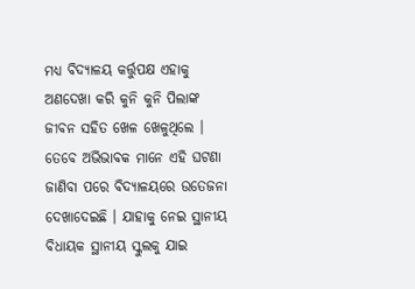ମଧ୍ୟ ବିଦ୍ୟାଳୟ କର୍ତ୍ତୁପକ୍ଷ ଏହାକୁ ଅଣଦେଖା କରି କୁନି କୁନି ପିଲାଙ୍କ ଜୀବନ ସହିତ ଖେଳ ଖେଳୁଥିଲେ । ତେବେ ଅଭିଭାବକ ମାନେ ଏହି ଘଟଣା ଜାଣିବା ପରେ ବିଦ୍ୟାଳୟରେ ଉତେଜନା ଦେଖାଦେଇଛି । ଯାହାକୁ ନେଇ ସ୍ଥାନୀୟ ବିଧାୟକ ସ୍ଥାନୀୟ ସ୍କୁଲକୁ ଯାଇ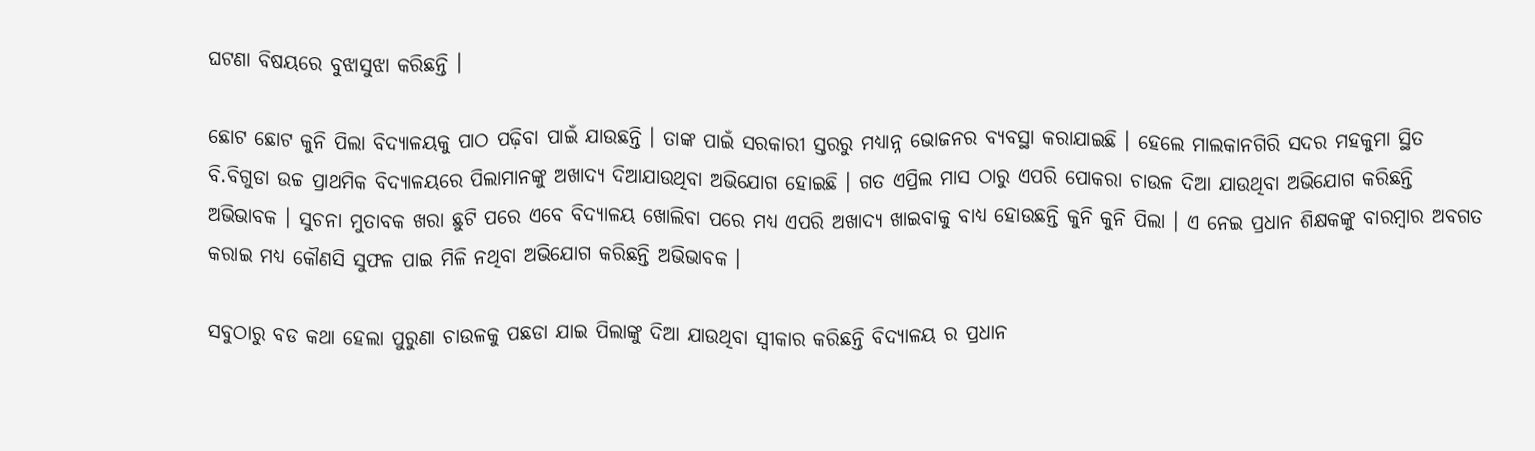ଘଟଣା ବିଷୟରେ ବୁଝାସୁଝା କରିଛନ୍ତି ।

ଛୋଟ ଛୋଟ କୁନି ପିଲା ବିଦ୍ୟାଳୟକୁ ପାଠ ପଢ଼ିବା ପାଇଁ ଯାଉଛନ୍ତି । ତାଙ୍କ ପାଇଁ ସରକାରୀ ସ୍ତରରୁ ମଧ୍ୟାନ୍ନ ଭୋଜନର ବ୍ୟବସ୍ଥା କରାଯାଇଛି । ହେଲେ ମାଲକାନଗିରି ସଦର ମହକୁମା ସ୍ଥିତ ବି.ବିଗୁଡା ଉଚ୍ଚ ପ୍ରାଥମିକ ବିଦ୍ୟାଳୟରେ ପିଲାମାନଙ୍କୁ ଅଖାଦ୍ୟ ଦିଆଯାଉଥିବା ଅଭିଯୋଗ ହୋଇଛି । ଗତ ଏପ୍ରିଲ ମାସ ଠାରୁ ଏପରି ପୋକରା ଚାଉଳ ଦିଆ ଯାଉଥିବା ଅଭିଯୋଗ କରିଛନ୍ତି ଅଭିଭାବକ । ସୁଚନା ମୁତାବକ ଖରା ଛୁଟି ପରେ ଏବେ ବିଦ୍ୟାଳୟ ଖୋଲିବା ପରେ ମଧ୍ୟ ଏପରି ଅଖାଦ୍ୟ ଖାଇବାକୁ ବାଧ୍ୟ ହୋଉଛନ୍ତି କୁନି କୁନି ପିଲା । ଏ ନେଇ ପ୍ରଧାନ ଶିକ୍ଷକଙ୍କୁ ବାରମ୍ବାର ଅବଗତ କରାଇ ମଧ୍ୟ କୌଣସି ସୁଫଳ ପାଇ ମିଳି ନଥିବା ଅଭିଯୋଗ କରିଛନ୍ତି ଅଭିଭାବକ ।

ସବୁଠାରୁ ବଡ କଥା ହେଲା ପୁରୁଣା ଚାଉଳକୁ ପଛଡା ଯାଇ ପିଲାଙ୍କୁ ଦିଆ ଯାଉଥିବା ସ୍ୱୀକାର କରିଛନ୍ତି ବିଦ୍ୟାଳୟ ର ପ୍ରଧାନ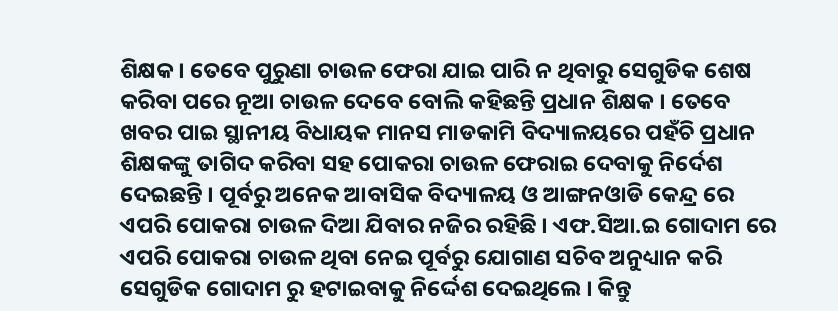ଶିକ୍ଷକ । ତେବେ ପୁରୁଣା ଚାଉଳ ଫେରା ଯାଇ ପାରି ନ ଥିବାରୁ ସେଗୁଡିକ ଶେଷ କରିବା ପରେ ନୂଆ ଚାଉଳ ଦେବେ ବୋଲି କହିଛନ୍ତି ପ୍ରଧାନ ଶିକ୍ଷକ । ତେବେ ଖବର ପାଇ ସ୍ଥାନୀୟ ବିଧାୟକ ମାନସ ମାଡକାମି ବିଦ୍ୟାଳୟରେ ପହଁଚି ପ୍ରଧାନ ଶିକ୍ଷକଙ୍କୁ ତାଗିଦ କରିବା ସହ ପୋକରା ଚାଉଳ ଫେରାଇ ଦେବାକୁ ନିର୍ଦେଶ ଦେଇଛନ୍ତି । ପୂର୍ବରୁ ଅନେକ ଆବାସିକ ବିଦ୍ୟାଳୟ ଓ ଆଙ୍ଗନଓାଡି କେନ୍ଦ୍ର ରେ ଏପରି ପୋକରା ଚାଉଳ ଦିଆ ଯିବାର ନଜିର ରହିଛି । ଏଫ.ସିଆ.ଇ ଗୋଦାମ ରେ ଏପରି ପୋକରା ଚାଉଳ ଥିବା ନେଇ ପୂର୍ବରୁ ଯୋଗାଣ ସଚିବ ଅନୁଧ୍ୟାନ କରି ସେଗୁଡିକ ଗୋଦାମ ରୁ ହଟାଇବାକୁ ନିର୍ଦ୍ଦେଶ ଦେଇଥିଲେ । କିନ୍ତୁ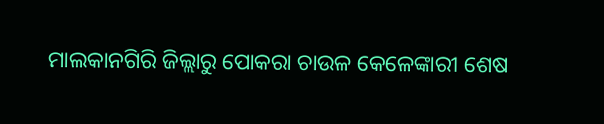ମାଲକାନଗିରି ଜିଲ୍ଲାରୁ ପୋକରା ଚାଉଳ କେଳେଙ୍କାରୀ ଶେଷ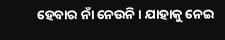ହେବାର ନାଁ ନେଉନି । ଯାହାକୁ ନେଇ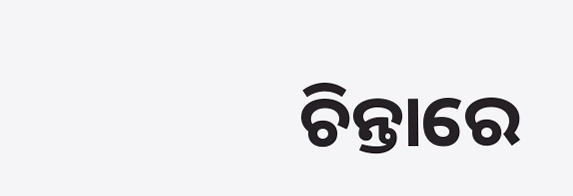ଚିନ୍ତାରେ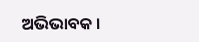ଅଭିଭାବକ ।